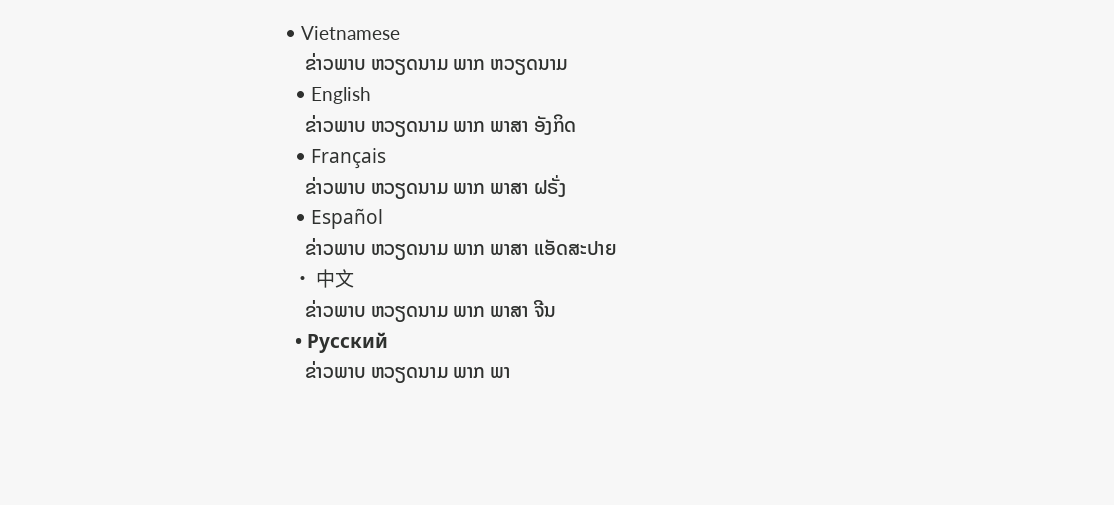• Vietnamese
    ຂ່າວພາບ ຫວຽດນາມ ພາກ ຫວຽດນາມ
  • English
    ຂ່າວພາບ ຫວຽດນາມ ພາກ ພາສາ ອັງກິດ
  • Français
    ຂ່າວພາບ ຫວຽດນາມ ພາກ ພາສາ ຝຣັ່ງ
  • Español
    ຂ່າວພາບ ຫວຽດນາມ ພາກ ພາສາ ແອັດສະປາຍ
  • 中文
    ຂ່າວພາບ ຫວຽດນາມ ພາກ ພາສາ ຈີນ
  • Русский
    ຂ່າວພາບ ຫວຽດນາມ ພາກ ພາ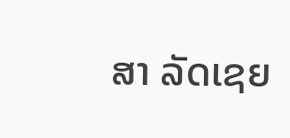ສາ ລັດເຊຍ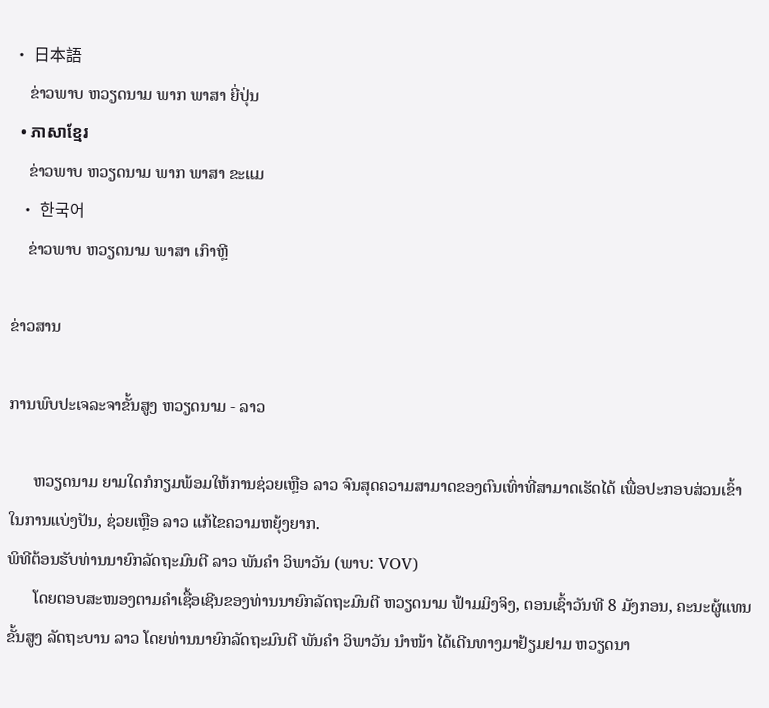• 日本語
    ຂ່າວພາບ ຫວຽດນາມ ພາກ ພາສາ ຍີ່ປຸ່ນ
  • ភាសាខ្មែរ
    ຂ່າວພາບ ຫວຽດນາມ ພາກ ພາສາ ຂະແມ
  • 한국어
    ຂ່າວພາບ ຫວຽດນາມ ພາສາ ເກົາຫຼີ

ຂ່າວສານ

ການພົບປະເຈລະຈາຂັ້ນສູງ ຫວຽດນາມ - ລາວ

      ຫວຽດນາມ ຍາມໃດກໍກຽມພ້ອມໃຫ້ການຊ່ວຍເຫຼືອ ລາວ ຈົນສຸດຄວາມສາມາດຂອງຕົນເທົ່າທີ່ສາມາດເຮັດໄດ້ ເພື່ອປະກອບສ່ວນເຂົ້າໃນການແບ່ງປັນ, ຊ່ວຍເຫຼືອ ລາວ ແກ້ໄຂຄວາມຫຍຸ້ງຍາກ.
ພິທີຕ້ອນຮັບທ່ານນາຍົກລັດຖະມົນຕີ ລາວ ພັນຄຳ ວິພາວັນ (ພາບ: VOV)
      ໂດຍຕອບສະໜອງຕາມຄຳເຊື້ອເຊີນຂອງທ່ານນາຍົກລັດຖະມົນຕີ ຫວຽດນາມ ຟ້າມມິງຈິງ, ຕອນເຊົ້າວັນທີ 8 ມັງກອນ, ຄະນະຜູ້ແທນຂັ້ນສູງ ລັດຖະບານ ລາວ ໂດຍທ່ານນາຍົກລັດຖະມົນຕີ ພັນຄຳ ວິພາວັນ ນຳໜ້າ ໄດ້ເດີນທາງມາຢ້ຽມຢາມ ຫວຽດນາ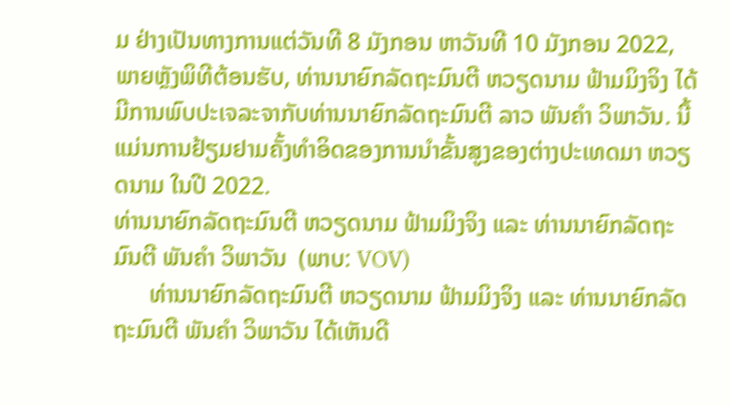ມ ຢ່າງເປັນທາງການແຕ່ວັນທີ 8 ມັງກອນ ຫາວັນທີ 10 ມັງກອນ 2022, ພາຍຫຼັງພິທີຕ້ອນຮັບ, ທ່ານນາຍົກລັດຖະມົນຕີ ຫວຽດນາມ ຟ້າມມິງຈິງ ໄດ້ມີການພົບປະເຈລະຈາກັບທ່ານນາຍົກລັດຖະມົນຕີ ລາວ ພັນຄຳ ວິພາວັນ. ນີ້ແມ່ນການຢ້ຽມຢາມຄັ້ງທຳອິດຂອງການນຳຂັ້ນສູງຂອງຕ່າງປະເທດມາ ຫວຽດນາມ ໃນປີ 2022.
ທ່ານນາຍົກລັດຖະມົນຕີ ຫວຽດນາມ ຟ້າມມິງຈິງ ແລະ ທ່ານນາຍົກລັດຖະມົນຕີ ພັນຄຳ ວິພາວັນ  (ພາບ: VOV)
      ທ່ານນາຍົກລັດຖະມົນຕີ ຫວຽດນາມ ຟ້າມມິງຈິງ ແລະ ທ່ານນາຍົກລັດຖະມົນຕີ ພັນຄຳ ວິພາວັນ ໄດ້ເຫັນດີ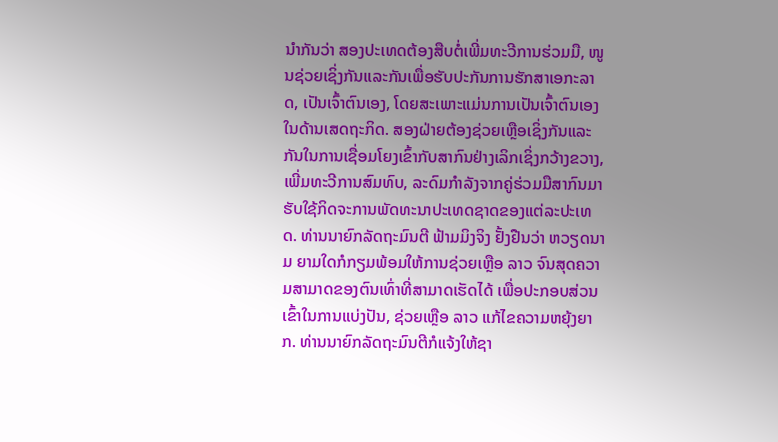ນຳກັນວ່າ ສອງປະເທດຕ້ອງສືບຕໍ່ເພີ່ມທະວີການຮ່ວມມື, ໜູນຊ່ວຍເຊິ່ງກັນແລະກັນເພື່ອຮັບປະກັນການຮັກສາເອກະລາດ, ເປັນເຈົ້າຕົນເອງ, ໂດຍສະເພາະແມ່ນການເປັນເຈົ້າຕົນເອງໃນດ້ານເສດຖະກິດ. ສອງຝ່າຍຕ້ອງຊ່ວຍເຫຼືອເຊິ່ງກັນແລະກັນໃນການເຊື່ອມໂຍງເຂົ້າກັບສາກົນຢ່າງເລິກເຊິ່ງກວ້າງຂວາງ, ເພີ່ມທະວີການສົມທົບ, ລະດົມກຳລັງຈາກຄູ່ຮ່ວມມືສາກົນມາຮັບໃຊ້ກິດຈະການພັດທະນາປະເທດຊາດຂອງແຕ່ລະປະເທດ. ທ່ານນາຍົກລັດຖະມົນຕີ ຟ້າມມິງຈິງ ຢັ້ງຢືນວ່າ ຫວຽດນາມ ຍາມໃດກໍກຽມພ້ອມໃຫ້ການຊ່ວຍເຫຼືອ ລາວ ຈົນສຸດຄວາມສາມາດຂອງຕົນເທົ່າທີ່ສາມາດເຮັດໄດ້ ເພື່ອປະກອບສ່ວນເຂົ້າໃນການແບ່ງປັນ, ຊ່ວຍເຫຼືອ ລາວ ແກ້ໄຂຄວາມຫຍຸ້ງຍາກ. ທ່ານນາຍົກລັດຖະມົນຕີກໍແຈ້ງໃຫ້ຊາ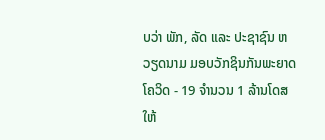ບວ່າ ພັກ, ລັດ ແລະ ປະຊາຊົນ ຫວຽດນາມ ມອບວັກຊິນກັນພະຍາດໂຄວິດ - 19 ຈຳນວນ 1 ລ້ານໂດສ ໃຫ້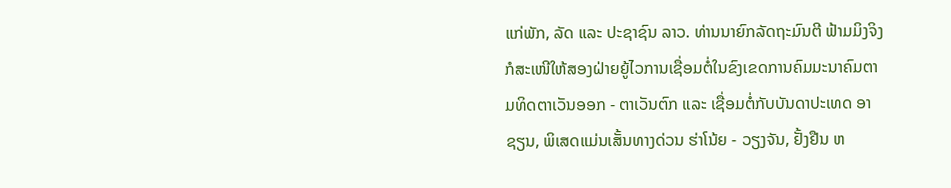ແກ່ພັກ, ລັດ ແລະ ປະຊາຊົນ ລາວ. ທ່ານນາຍົກລັດຖະມົນຕີ ຟ້າມມິງຈິງ ກໍສະເໜີໃຫ້ສອງຝ່າຍຍູ້ໄວການເຊື່ອມຕໍ່ໃນຂົງເຂດການຄົມມະນາຄົມຕາມທິດຕາເວັນອອກ - ຕາເວັນຕົກ ແລະ ເຊື່ອມຕໍ່ກັບບັນດາປະເທດ ອາຊຽນ, ພິເສດແມ່ນເສັ້ນທາງດ່ວນ ຮ່າໂນ້ຍ - ວຽງຈັນ, ຢັ້ງຢືນ ຫ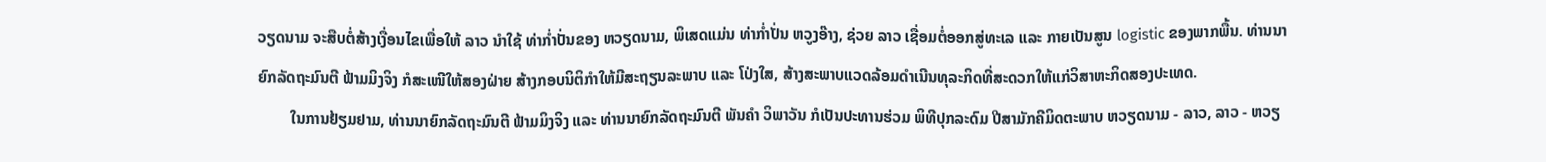ວຽດນາມ ຈະສືບຕໍ່ສ້າງເງື່ອນໄຂເພື່ອໃຫ້ ລາວ ນຳໃຊ້ ທ່າກ່ຳປັ່ນຂອງ ຫວຽດນາມ, ພິເສດແມ່ນ ທ່າກ່ຳປັ່ນ ຫວູງອ໊າງ, ຊ່ວຍ ລາວ ເຊື່ອມຕໍ່ອອກສູ່ທະເລ ແລະ ກາຍເປັນສູນ logistic ຂອງພາກພື້ນ. ທ່ານນາຍົກລັດຖະມົນຕີ ຟ້າມມິງຈິງ ກໍສະເໜີໃຫ້ສອງຝ່າຍ ສ້າງກອບນິຕິກຳໃຫ້ມີສະຖຽນລະພາບ ແລະ ໂປ່ງໃສ, ສ້າງສະພາບແວດລ້ອມດຳເນີນທຸລະກິດທີ່ສະດວກໃຫ້ແກ່ວິສາຫະກິດສອງປະເທດ.
        ໃນການຢ້ຽມຢາມ, ທ່ານນາຍົກລັດຖະມົນຕີ ຟ້າມມິງຈິງ ແລະ ທ່ານນາຍົກລັດຖະມົນຕີ ພັນຄຳ ວິພາວັນ ກໍເປັນປະທານຮ່ວມ ພິທີປຸກລະດົມ ປີສາມັກຄີມິດຕະພາບ ຫວຽດນາມ - ລາວ, ລາວ - ຫວຽ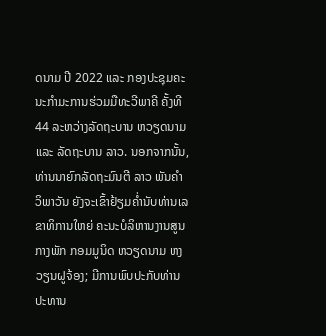ດນາມ ປີ 2022 ແລະ ກອງປະຊຸມຄະນະກຳມະການຮ່ວມມືທະວີພາຄີ ຄັ້ງທີ 44 ລະຫວ່າງລັດຖະບານ ຫວຽດນາມ ແລະ ລັດຖະບານ ລາວ. ນອກຈາກນັ້ນ, ທ່ານນາຍົກລັດຖະມົນຕີ ລາວ ພັນຄຳ ວິພາວັນ ຍັງຈະເຂົ້າຢ້ຽມຄ່ຳນັບທ່ານເລຂາທິການໃຫຍ່ ຄະນະບໍລິຫານງານສູນກາງພັກ ກອມມູນິດ ຫວຽດນາມ ຫງວຽນຝູຈ້ອງ; ມີການພົບປະກັບທ່ານປະທານ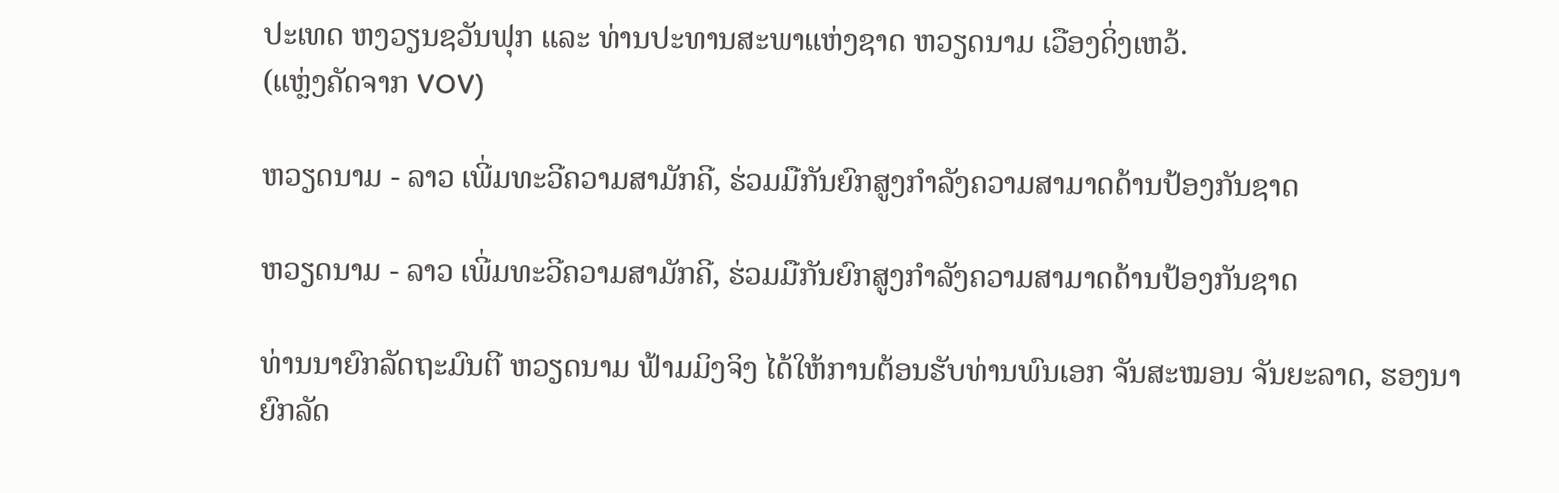ປະເທດ ຫງວຽນຊວັນຟຸກ ແລະ ທ່ານປະທານສະພາແຫ່ງຊາດ ຫວຽດນາມ ເວືອງດິ່ງເຫວ້.
(ແຫຼ່ງຄັດຈາກ VOV)

ຫວຽດນາມ - ລາວ ເພີ່ມທະວີຄວາມສາມັກຄີ, ຮ່ວມມືກັນຍົກສູງກຳລັງຄວາມສາມາດດ້ານປ້ອງກັນຊາດ

ຫວຽດນາມ - ລາວ ເພີ່ມທະວີຄວາມສາມັກຄີ, ຮ່ວມມືກັນຍົກສູງກຳລັງຄວາມສາມາດດ້ານປ້ອງກັນຊາດ

ທ່ານນາຍົກລັດຖະມົນຕີ ຫວຽດນາມ ຟ້າມມິງຈິງ ໄດ້ໃຫ້ການຕ້ອນຮັບທ່ານພົນເອກ ຈັນສະໝອນ ຈັນຍະລາດ, ຮອງນາຍົກລັດ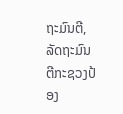ຖະມົນຕີ, ລັດຖະມົນຕີກະຊວງປ້ອງ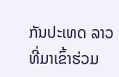ກັນປະເທດ ລາວ ທີ່ມາເຂົ້າຮ່ວມ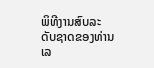ພິທີງານສົບລະດັບຊາດຂອງທ່ານເລ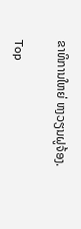ຂາທິການໃຫຍ່ ຫງວຽນຝູຈ້ອງ.

Top